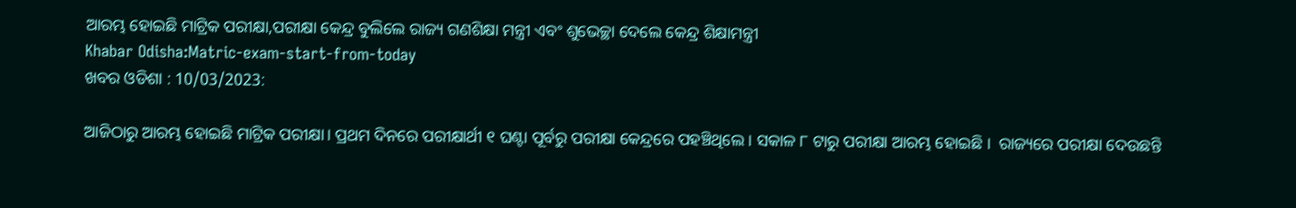ଆରମ୍ଭ ହୋଇଛି ମାଟ୍ରିକ ପରୀକ୍ଷା,ପରୀକ୍ଷା କେନ୍ଦ୍ର ବୁଲିଲେ ରାଜ୍ୟ ଗଣଶିକ୍ଷା ମନ୍ତ୍ରୀ ଏବଂ ଶୁଭେଚ୍ଛା ଦେଲେ କେନ୍ଦ୍ର ଶିକ୍ଷାମନ୍ତ୍ରୀ
Khabar Odisha:Matric-exam-start-from-today
ଖବର ଓଡିଶା : 10/03/2023:

ଆଜିଠାରୁ ଆରମ୍ଭ ହୋଇଛି ମାଟ୍ରିକ ପରୀକ୍ଷା। ପ୍ରଥମ ଦିନରେ ପରୀକ୍ଷାର୍ଥୀ ୧ ଘଣ୍ଟା ପୂର୍ବରୁ ପରୀକ୍ଷା କେନ୍ଦ୍ରରେ ପହଞ୍ଚିଥିଲେ । ସକାଳ ୮ ଟାରୁ ପରୀକ୍ଷା ଆରମ୍ଭ ହୋଇଛି ।  ରାଜ୍ୟରେ ପରୀକ୍ଷା ଦେଉଛନ୍ତି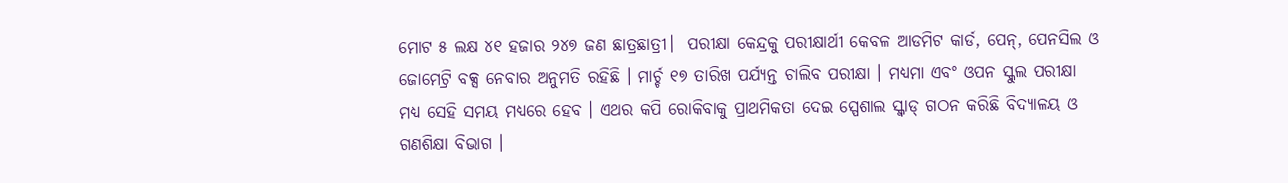ମୋଟ ୫ ଲକ୍ଷ ୪୧ ହଜାର ୨୪୭ ଜଣ ଛାତ୍ରଛାତ୍ରୀ।  ପରୀକ୍ଷା କେନ୍ଦ୍ରକୁ ପରୀକ୍ଷାର୍ଥୀ କେବଳ ଆଡମିଟ କାର୍ଡ, ପେନ୍, ପେନସିଲ ଓ ଜୋମେଟ୍ରି ବକ୍ସ ନେବାର ଅନୁମତି ରହିଛି । ମାର୍ଚ୍ଚ ୧୭ ତାରିଖ ପର୍ଯ୍ୟନ୍ତ ଚାଲିବ ପରୀକ୍ଷା । ମଧ୍ୟମା ଏବଂ ଓପନ ସ୍କୁଲ ପରୀକ୍ଷା ମଧ୍ୟ ସେହି ସମୟ ମଧ୍ୟରେ ହେବ । ଏଥର କପି ରୋକିବାକୁ ପ୍ରାଥମିକତା ଦେଇ ସ୍ପେଶାଲ ସ୍କ୍ୱାଡ୍ ଗଠନ କରିଛି ବିଦ୍ୟାଳୟ ଓ ଗଣଶିକ୍ଷା ବିଭାଗ ।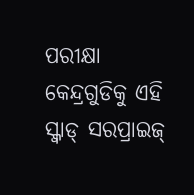ପରୀକ୍ଷା କେନ୍ଦ୍ରଗୁଡିକୁ ଏହି ସ୍କ୍ୱାଡ୍ ସରପ୍ରାଇଜ୍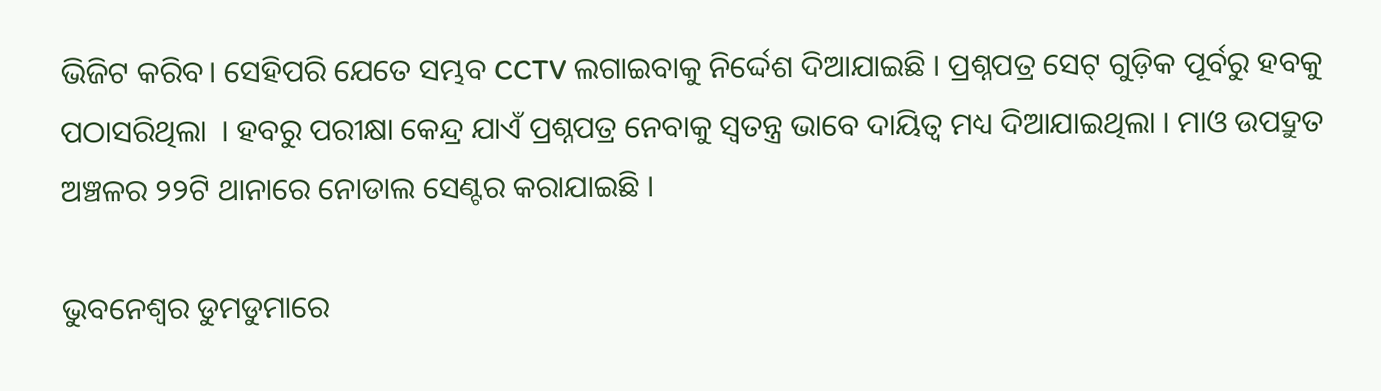ଭିଜିଟ କରିବ। ସେହିପରି ଯେତେ ସମ୍ଭବ CCTV ଲଗାଇବାକୁ ନିର୍ଦ୍ଦେଶ ଦିଆଯାଇଛି । ପ୍ରଶ୍ନପତ୍ର ସେଟ୍ ଗୁଡ଼ିକ ପୂର୍ବରୁ ହବକୁ ପଠାସରିଥିଲା  । ହବରୁ ପରୀକ୍ଷା କେନ୍ଦ୍ର ଯାଏଁ ପ୍ରଶ୍ନପତ୍ର ନେବାକୁ ସ୍ୱତନ୍ତ୍ର ଭାବେ ଦାୟିତ୍ୱ ମଧ୍ୟ ଦିଆଯାଇଥିଲା । ମାଓ ଉପଦ୍ରୁତ ଅଞ୍ଚଳର ୨୨ଟି ଥାନାରେ ନୋଡାଲ ସେଣ୍ଟର କରାଯାଇଛି ।

ଭୁବନେଶ୍ୱର ଡୁମଡୁମାରେ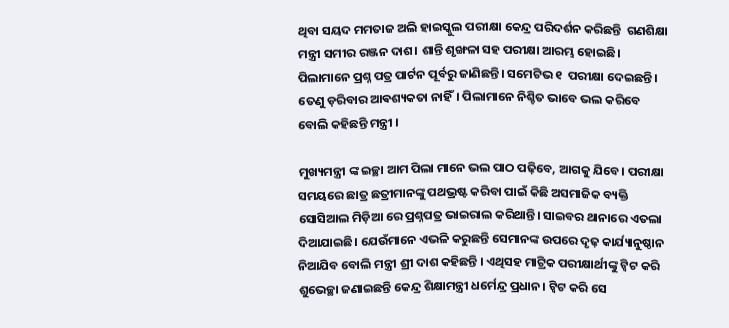ଥିବା ସୟଦ ମମତାଜ ଅଲି ହାଇସ୍କୁଲ ପରୀକ୍ଷା କେନ୍ଦ୍ର ପରିଦର୍ଶନ କରିଛନ୍ତି  ଗଣଶିକ୍ଷା ମନ୍ତ୍ରୀ ସମୀର ରଞ୍ଜନ ଦାଶ। ଶାନ୍ତି ଶୃଙ୍ଖଳା ସହ ପରୀକ୍ଷା ଆରମ୍ଭ ହୋଇଛି। ପିଲାମାନେ ପ୍ରଶ୍ନ ପତ୍ର ପାର୍ଟନ ପୂର୍ବରୁ ଜାଣିଛନ୍ତି। ସମେଟିଭ ୧  ପରୀକ୍ଷା ଦେଇଛନ୍ତି। ତେଣୁ ଡ଼ରିବାର ଆଵଶ୍ୟକତା ନାହିଁ। ପିଲାମାନେ ନିଶ୍ଚିତ ଭାବେ ଭଲ କରିବେ ବୋଲି କହିଛନ୍ତି ମନ୍ତ୍ରୀ ।

ମୁଖ୍ୟମନ୍ତ୍ରୀ ଙ୍କ ଇଚ୍ଛା ଆମ ପିଲା ମାନେ ଭଲ ପାଠ ପଢ଼ିବେ, ଆଗକୁ ଯିବେ। ପରୀକ୍ଷା ସମୟରେ ଛାତ୍ର ଛତ୍ରୀମାନଙ୍କୁ ପଥଭ୍ରଷ୍ଟ କରିବା ପାଇଁ କିଛି ଅସମାଜିକ ବ୍ୟକ୍ତି ସୋସିଆଲ ମିଡ଼ିଆ ରେ ପ୍ରଶ୍ନପତ୍ର ଭାଇରାଲ କରିଥାନ୍ତି। ସାଇବର ଥାନାରେ ଏତଲା ଦିଆଯାଇଛି। ଯେଉଁମାନେ ଏଭଳି କରୁଛନ୍ତି ସେମାନଙ୍କ ଉପରେ ଦୃଢ଼ କାର୍ଯ୍ୟାନୁଷ୍ଠାନ ନିଆଯିବ ବୋଲି ମନ୍ତ୍ରୀ ଶ୍ରୀ ଦାଶ କହିଛନ୍ତି । ଏଥିସହ ମାଟ୍ରିକ ପରୀକ୍ଷାର୍ଥୀଙ୍କୁ ଟ୍ୱିଟ କରି ଶୁଭେଚ୍ଛା ଜଣାଇଛନ୍ତି କେନ୍ଦ୍ର ଶିକ୍ଷାମନ୍ତ୍ରୀ ଧର୍ମେନ୍ଦ୍ର ପ୍ରଧାନ। ଟ୍ବିଟ କରି ସେ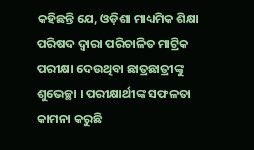କହିଛନ୍ତି ଯେ, ଓଡ଼ିଶା ମାଧ୍ୟମିକ ଶିକ୍ଷା ପରିଷଦ ଦ୍ବାରା ପରିଚାଳିତ ମାଟ୍ରିକ ପରୀକ୍ଷା ଦେଉଥିବା ଛାତ୍ରଛାତ୍ରୀଙ୍କୁ ଶୁଭେଚ୍ଛା । ପରୀକ୍ଷାର୍ଥୀଙ୍କ ସଫଳତା କାମନା କରୁଛି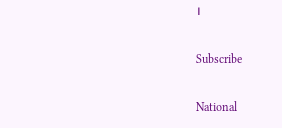।

Subscribe

National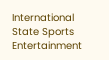International State Sports Entertainment